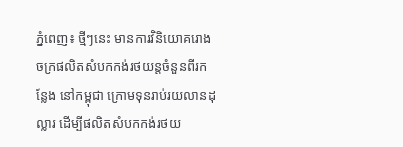ភ្នំពេញ៖ ថ្មីៗនេះ មានការវិនិយោគរោងចក្រផលិតសំបកកង់រថយន្តចំនួនពីរកន្លែង នៅកម្ពុជា ក្រោមទុនរាប់រយលានដុល្លារ ដើម្បីផលិតសំបកកង់រថយ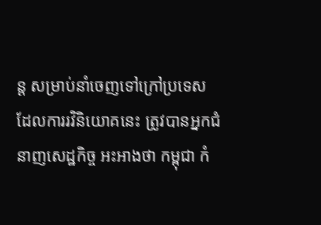ន្ត សម្រាប់នាំចេញទៅក្រៅប្រទេស ដែលការរវិនិយោគនេះ ត្រូវបានអ្នកជំនាញសេដ្ឋកិច្ច អះអាងថា កម្ពុជា កំ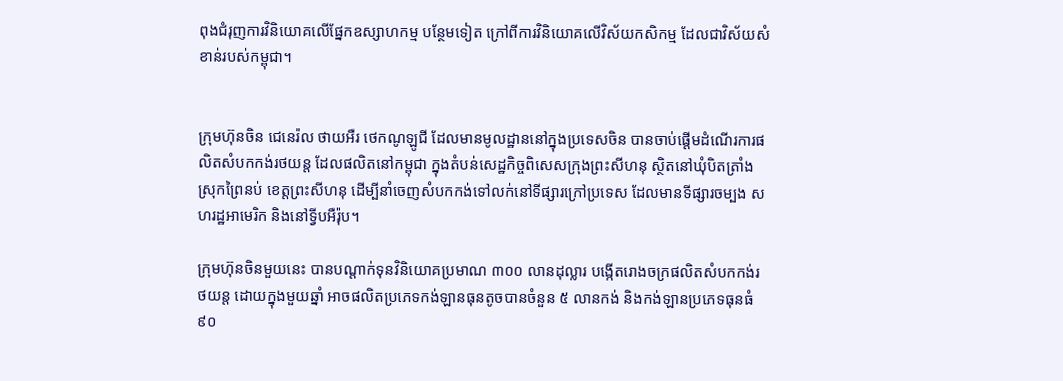ពុងជំរុញការវិនិយោគលើផ្នែកឧស្សាហកម្ម បន្ថែមទៀត ក្រៅពីការវិនិយោគលើវិស័យកសិកម្ម ដែលជាវិស័យសំខាន់របស់កម្ពុជា។


ក្រុមហ៊ុនចិន ជេនេរ៉ល ថាយអឺរ ថេកណូឡូជី ដែលមានមូលដ្ឋាននៅក្នុងប្រទេសចិន បានចាប់ផ្ដើមដំណើរការផលិតសំបកកង់រថយន្ត ដែលផលិតនៅកម្ពុជា ក្នុងតំបន់សេដ្ឋកិច្ចពិសេសក្រុងព្រះសីហនុ ស្ថិតនៅឃុំបិតត្រាំង ស្រុកព្រៃនប់ ខេត្តព្រះសីហនុ ដើម្បីនាំចេញសំបកកង់ទៅលក់នៅទីផ្សារក្រៅប្រទេស ដែលមានទីផ្សារចម្បង សហរដ្ឋអាមេរិក និងនៅទ្វីបអឺរ៉ុប។

ក្រុមហ៊ុនចិនមួយនេះ បានបណ្តាក់ទុនវិនិយោគប្រមាណ ៣០០ លានដុល្លារ បង្កើតរោងចក្រផលិតសំបកកង់រថយន្ត ដោយក្នុងមួយឆ្នាំ អាចផលិតប្រភេទកង់ឡានធុនតូចបានចំនួន ៥ លានកង់ និងកង់ឡានប្រភេទធុនធំ ៩០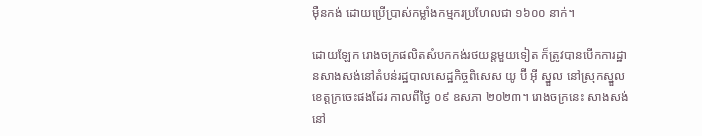ម៉ឺនកង់ ដោយប្រើប្រាស់កម្លាំងកម្មករប្រហែលជា ១៦០០ នាក់។

ដោយឡែក រោងចក្រផលិតសំបកកង់រថយន្តមួយទៀត ក៏ត្រូវបានបើកការដ្ឋានសាងសង់នៅតំបន់រដ្ឋបាលសេដ្ឋកិច្ចពិសេស យូ ប៊ី អ៊ី ស្នួល នៅស្រុកស្នួល ខេត្តក្រចេះផងដែរ កាលពីថ្ងៃ ០៩ ឧសភា ២០២៣។ រោងចក្រនេះ សាងសង់នៅ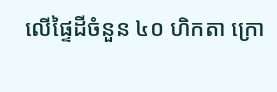លើផ្ទៃដីចំនួន ៤០ ហិកតា ក្រោ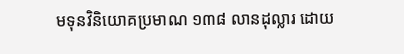មទុនវិនិយោគប្រមាណ ១៣៨ លានដុល្លារ ដោយ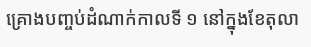គ្រោងបញ្ចប់ដំណាក់កាលទី ១ នៅក្នុងខែតុលា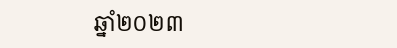ឆ្នាំ២០២៣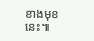ខាងមុខនេះ៕